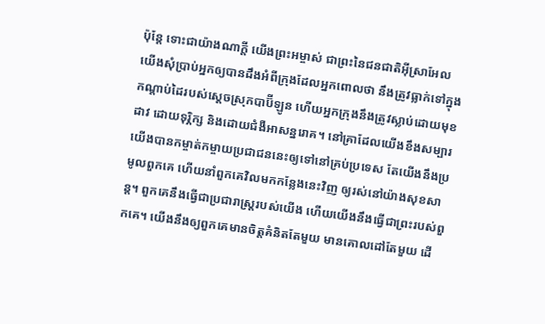ប៉ុន្តែ ទោះជាយ៉ាងណាក្ដី យើងព្រះអម្ចាស់ ជាព្រះនៃជនជាតិអ៊ីស្រាអែល យើងសុំប្រាប់អ្នកឲ្យបានដឹងអំពីក្រុងដែលអ្នកពោលថា នឹងត្រូវធ្លាក់ទៅក្នុងកណ្ដាប់ដៃរបស់ស្ដេចស្រុកបាប៊ីឡូន ហើយអ្នកក្រុងនឹងត្រូវស្លាប់ដោយមុខដាវ ដោយទុរ្ភិក្ស និងដោយជំងឺអាសន្នរោគ។ នៅគ្រាដែលយើងខឹងសម្បារ យើងបានកម្ចាត់កម្ចាយប្រជាជននេះឲ្យទៅនៅគ្រប់ប្រទេស តែយើងនឹងប្រមូលពួកគេ ហើយនាំពួកគេវិលមកកន្លែងនេះវិញ ឲ្យរស់នៅយ៉ាងសុខសាន្ត។ ពួកគេនឹងធ្វើជាប្រជារាស្ត្ររបស់យើង ហើយយើងនឹងធ្វើជាព្រះរបស់ពួកគេ។ យើងនឹងឲ្យពួកគេមានចិត្តគំនិតតែមួយ មានគោលដៅតែមួយ ដើ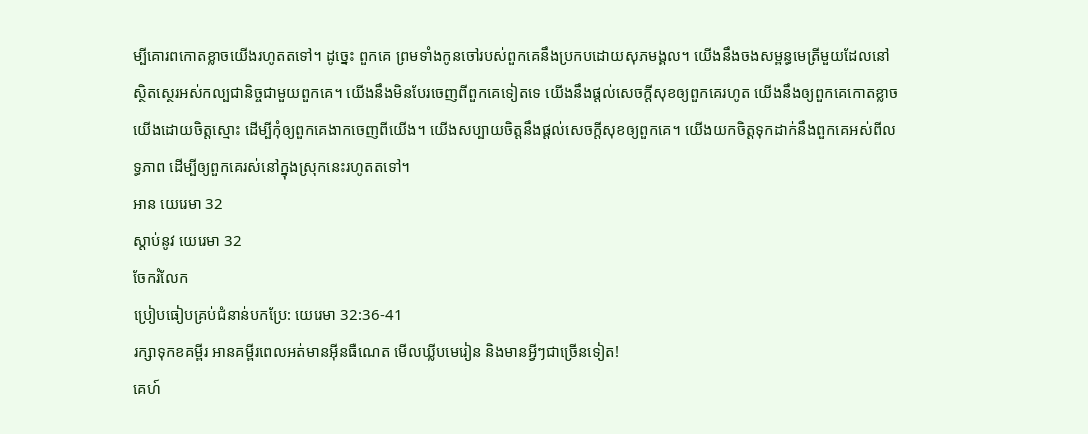ម្បីគោរពកោតខ្លាចយើងរហូតតទៅ។ ដូច្នេះ ពួកគេ ព្រមទាំងកូនចៅរបស់ពួកគេនឹងប្រកបដោយសុភមង្គល។ យើងនឹងចងសម្ពន្ធមេត្រីមួយដែលនៅស្ថិតស្ថេរអស់កល្បជានិច្ចជាមួយពួកគេ។ យើងនឹងមិនបែរចេញពីពួកគេទៀតទេ យើងនឹងផ្ដល់សេចក្ដីសុខឲ្យពួកគេរហូត យើងនឹងឲ្យពួកគេកោតខ្លាចយើងដោយចិត្តស្មោះ ដើម្បីកុំឲ្យពួកគេងាកចេញពីយើង។ យើងសប្បាយចិត្តនឹងផ្ដល់សេចក្ដីសុខឲ្យពួកគេ។ យើងយកចិត្តទុកដាក់នឹងពួកគេអស់ពីលទ្ធភាព ដើម្បីឲ្យពួកគេរស់នៅក្នុងស្រុកនេះរហូតតទៅ។
អាន យេរេមា 32
ស្ដាប់នូវ យេរេមា 32
ចែករំលែក
ប្រៀបធៀបគ្រប់ជំនាន់បកប្រែ: យេរេមា 32:36-41
រក្សាទុកខគម្ពីរ អានគម្ពីរពេលអត់មានអ៊ីនធឺណេត មើលឃ្លីបមេរៀន និងមានអ្វីៗជាច្រើនទៀត!
គេហ៍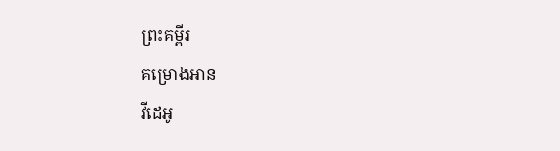ព្រះគម្ពីរ
គម្រោងអាន
វីដេអូ